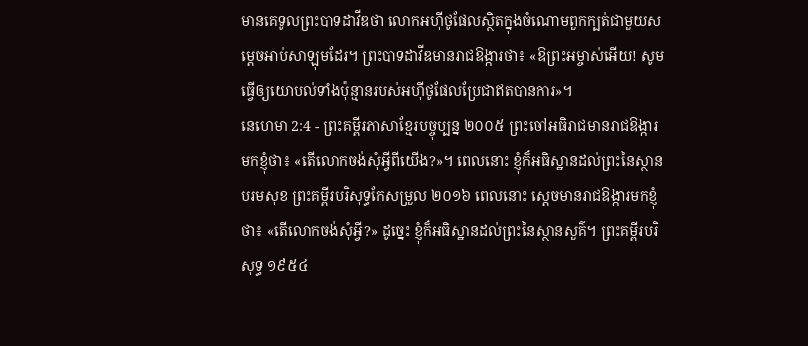មានគេទូលព្រះបាទដាវីឌថា លោកអហ៊ីថូផែលស្ថិតក្នុងចំណោមពួកក្បត់ជាមួយសម្ដេចអាប់សាឡុមដែរ។ ព្រះបាទដាវីឌមានរាជឱង្ការថា៖ «ឱព្រះអម្ចាស់អើយ! សូមធ្វើឲ្យយោបល់ទាំងប៉ុន្មានរបស់អហ៊ីថូផែលប្រែជាឥតបានការ»។
នេហេមា 2:4 - ព្រះគម្ពីរភាសាខ្មែរបច្ចុប្បន្ន ២០០៥ ព្រះចៅអធិរាជមានរាជឱង្ការមកខ្ញុំថា៖ «តើលោកចង់សុំអ្វីពីយើង?»។ ពេលនោះ ខ្ញុំក៏អធិស្ឋានដល់ព្រះនៃស្ថានបរមសុខ ព្រះគម្ពីរបរិសុទ្ធកែសម្រួល ២០១៦ ពេលនោះ ស្ដេចមានរាជឱង្ការមកខ្ញុំថា៖ «តើលោកចង់សុំអ្វី?» ដូច្នេះ ខ្ញុំក៏អធិស្ឋានដល់ព្រះនៃស្ថានសួគ៌។ ព្រះគម្ពីរបរិសុទ្ធ ១៩៥៤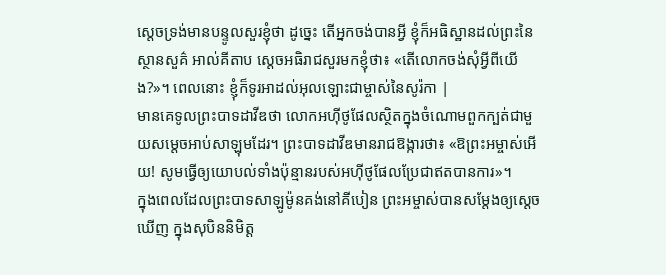ស្តេចទ្រង់មានបន្ទូលសួរខ្ញុំថា ដូច្នេះ តើអ្នកចង់បានអ្វី ខ្ញុំក៏អធិស្ឋានដល់ព្រះនៃស្ថានសួគ៌ អាល់គីតាប ស្តេចអធិរាជសួរមកខ្ញុំថា៖ «តើលោកចង់សុំអ្វីពីយើង?»។ ពេលនោះ ខ្ញុំក៏ទូរអាដល់អុលឡោះជាម្ចាស់នៃសូរ៉កា |
មានគេទូលព្រះបាទដាវីឌថា លោកអហ៊ីថូផែលស្ថិតក្នុងចំណោមពួកក្បត់ជាមួយសម្ដេចអាប់សាឡុមដែរ។ ព្រះបាទដាវីឌមានរាជឱង្ការថា៖ «ឱព្រះអម្ចាស់អើយ! សូមធ្វើឲ្យយោបល់ទាំងប៉ុន្មានរបស់អហ៊ីថូផែលប្រែជាឥតបានការ»។
ក្នុងពេលដែលព្រះបាទសាឡូម៉ូនគង់នៅគីបៀន ព្រះអម្ចាស់បានសម្តែងឲ្យស្ដេចឃើញ ក្នុងសុបិននិមិត្ត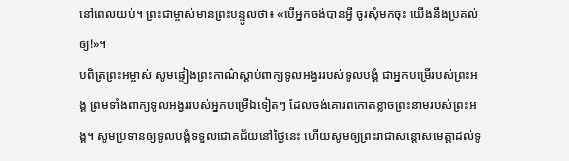នៅពេលយប់។ ព្រះជាម្ចាស់មានព្រះបន្ទូលថា៖ «បើអ្នកចង់បានអ្វី ចូរសុំមកចុះ យើងនឹងប្រគល់ឲ្យ!»។
បពិត្រព្រះអម្ចាស់ សូមផ្ទៀងព្រះកាណ៌ស្ដាប់ពាក្យទូលអង្វររបស់ទូលបង្គំ ជាអ្នកបម្រើរបស់ព្រះអង្គ ព្រមទាំងពាក្យទូលអង្វររបស់អ្នកបម្រើឯទៀតៗ ដែលចង់គោរពកោតខ្លាចព្រះនាមរបស់ព្រះអង្គ។ សូមប្រទានឲ្យទូលបង្គំទទួលជោគជ័យនៅថ្ងៃនេះ ហើយសូមឲ្យព្រះរាជាសន្ដោសមេត្តាដល់ទូ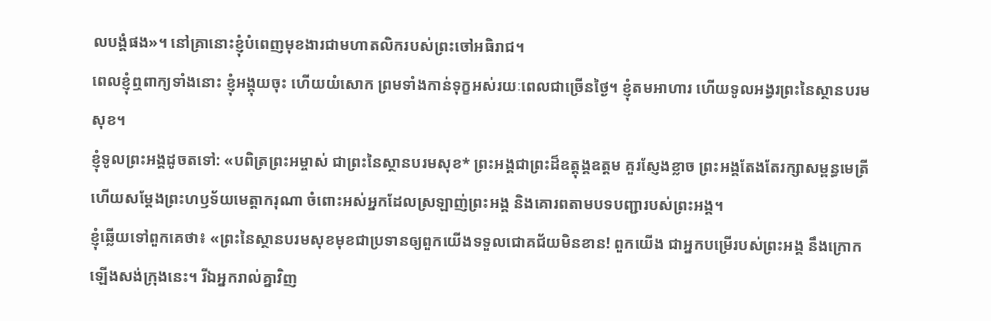លបង្គំផង»។ នៅគ្រានោះខ្ញុំបំពេញមុខងារជាមហាតលិករបស់ព្រះចៅអធិរាជ។
ពេលខ្ញុំឮពាក្យទាំងនោះ ខ្ញុំអង្គុយចុះ ហើយយំសោក ព្រមទាំងកាន់ទុក្ខអស់រយៈពេលជាច្រើនថ្ងៃ។ ខ្ញុំតមអាហារ ហើយទូលអង្វរព្រះនៃស្ថានបរមសុខ។
ខ្ញុំទូលព្រះអង្គដូចតទៅ: «បពិត្រព្រះអម្ចាស់ ជាព្រះនៃស្ថានបរមសុខ* ព្រះអង្គជាព្រះដ៏ឧត្ដុង្គឧត្ដម គួរស្ញែងខ្លាច ព្រះអង្គតែងតែរក្សាសម្ពន្ធមេត្រី ហើយសម្តែងព្រះហឫទ័យមេត្តាករុណា ចំពោះអស់អ្នកដែលស្រឡាញ់ព្រះអង្គ និងគោរពតាមបទបញ្ជារបស់ព្រះអង្គ។
ខ្ញុំឆ្លើយទៅពួកគេថា៖ «ព្រះនៃស្ថានបរមសុខមុខជាប្រទានឲ្យពួកយើងទទួលជោគជ័យមិនខាន! ពួកយើង ជាអ្នកបម្រើរបស់ព្រះអង្គ នឹងក្រោកឡើងសង់ក្រុងនេះ។ រីឯអ្នករាល់គ្នាវិញ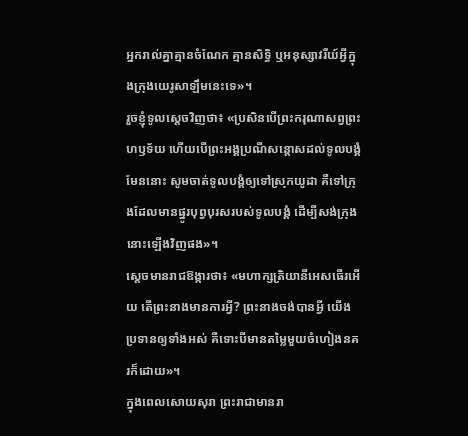អ្នករាល់គ្នាគ្មានចំណែក គ្មានសិទ្ធិ ឬអនុស្សាវរីយ៍អ្វីក្នុងក្រុងយេរូសាឡឹមនេះទេ»។
រួចខ្ញុំទូលស្ដេចវិញថា៖ «ប្រសិនបើព្រះករុណាសព្វព្រះហឫទ័យ ហើយបើព្រះអង្គប្រណីសន្ដោសដល់ទូលបង្គំមែននោះ សូមចាត់ទូលបង្គំឲ្យទៅស្រុកយូដា គឺទៅក្រុងដែលមានផ្នូរបុព្វបុរសរបស់ទូលបង្គំ ដើម្បីសង់ក្រុងនោះឡើងវិញផង»។
ស្ដេចមានរាជឱង្ការថា៖ «មហាក្សត្រិយានីអេសធើរអើយ តើព្រះនាងមានការអ្វី? ព្រះនាងចង់បានអ្វី យើងប្រទានឲ្យទាំងអស់ គឺទោះបីមានតម្លៃមួយចំហៀងនគរក៏ដោយ»។
ក្នុងពេលសោយសុរា ព្រះរាជាមានរា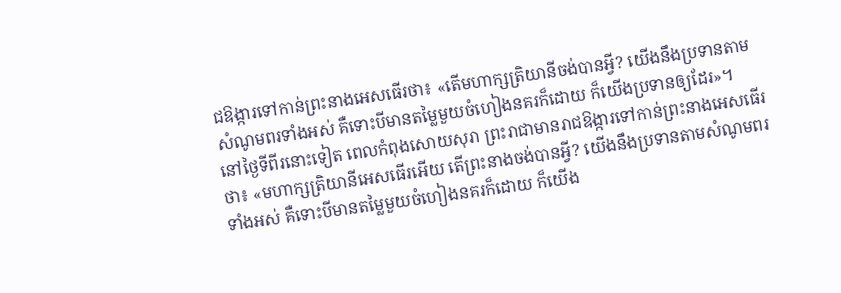ជឱង្ការទៅកាន់ព្រះនាងអេសធើរថា៖ «តើមហាក្សត្រិយានីចង់បានអ្វី? យើងនឹងប្រទានតាមសំណូមពរទាំងអស់ គឺទោះបីមានតម្លៃមួយចំហៀងនគរក៏ដោយ ក៏យើងប្រទានឲ្យដែរ»។
នៅថ្ងៃទីពីរនោះទៀត ពេលកំពុងសោយសុរា ព្រះរាជាមានរាជឱង្ការទៅកាន់ព្រះនាងអេសធើរថា៖ «មហាក្សត្រិយានីអេសធើរអើយ តើព្រះនាងចង់បានអ្វី? យើងនឹងប្រទានតាមសំណូមពរទាំងអស់ គឺទោះបីមានតម្លៃមួយចំហៀងនគរក៏ដោយ ក៏យើង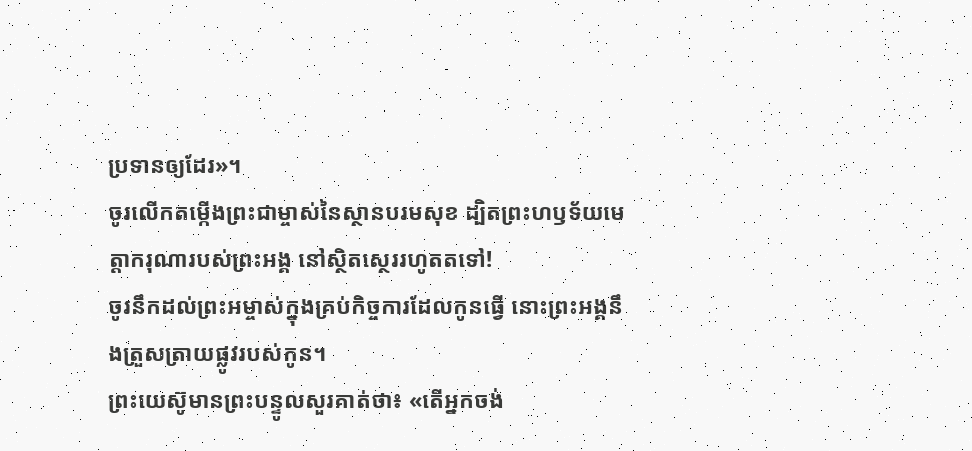ប្រទានឲ្យដែរ»។
ចូរលើកតម្កើងព្រះជាម្ចាស់នៃស្ថានបរមសុខ ដ្បិតព្រះហឫទ័យមេត្តាករុណារបស់ព្រះអង្គ នៅស្ថិតស្ថេររហូតតទៅ!
ចូរនឹកដល់ព្រះអម្ចាស់ក្នុងគ្រប់កិច្ចការដែលកូនធ្វើ នោះព្រះអង្គនឹងត្រួសត្រាយផ្លូវរបស់កូន។
ព្រះយេស៊ូមានព្រះបន្ទូលសួរគាត់ថា៖ «តើអ្នកចង់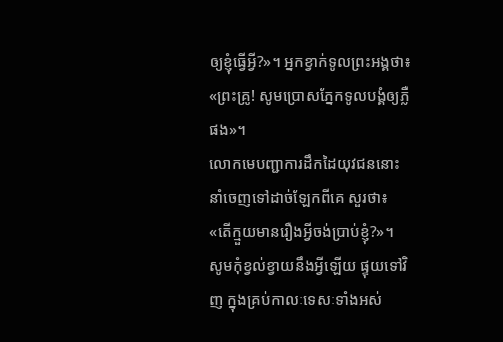ឲ្យខ្ញុំធ្វើអ្វី?»។ អ្នកខ្វាក់ទូលព្រះអង្គថា៖ «ព្រះគ្រូ! សូមប្រោសភ្នែកទូលបង្គំឲ្យភ្លឺផង»។
លោកមេបញ្ជាការដឹកដៃយុវជននោះ នាំចេញទៅដាច់ឡែកពីគេ សួរថា៖ «តើក្មួយមានរឿងអ្វីចង់ប្រាប់ខ្ញុំ?»។
សូមកុំខ្វល់ខ្វាយនឹងអ្វីឡើយ ផ្ទុយទៅវិញ ក្នុងគ្រប់កាលៈទេសៈទាំងអស់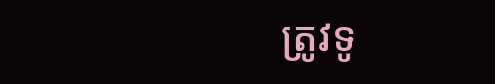ត្រូវទូ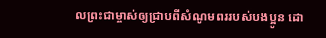លព្រះជាម្ចាស់ឲ្យជ្រាបពីសំណូមពររបស់បងប្អូន ដោ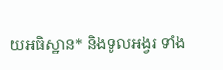យអធិស្ឋាន* និងទូលអង្វរ ទាំង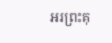អរព្រះគុ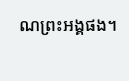ណព្រះអង្គផង។